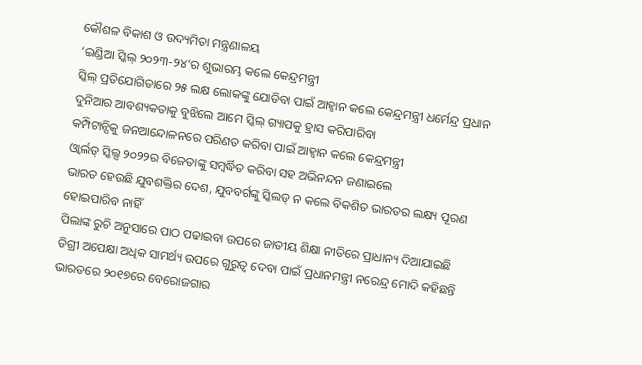କୌଶଳ ବିକାଶ ଓ ଉଦ୍ୟମିତା ମନ୍ତ୍ରଣାଳୟ
‘ଇଣ୍ଡିଆ ସ୍କିଲ୍ ୨୦୨୩-୨୪’ର ଶୁଭାରମ୍ଭ କଲେ କେନ୍ଦ୍ରମନ୍ତ୍ରୀ
ସ୍କିଲ୍ ପ୍ରତିଯୋଗିତାରେ ୨୫ ଲକ୍ଷ ଲୋକଙ୍କୁ ଯୋଡିବା ପାଇଁ ଆହ୍ୱାନ କଲେ କେନ୍ଦ୍ରମନ୍ତ୍ରୀ ଧର୍ମେନ୍ଦ୍ର ପ୍ରଧାନ
ଦୁନିଆର ଆବଶ୍ୟକତାକୁ ବୁଝିଲେ ଆମେ ସ୍କିଲ୍ ଗ୍ୟାପକୁ ହ୍ରାସ କରିପାରିବା
କମ୍ପିଟାନ୍ସିକୁ ଜନଆନ୍ଦୋଳନରେ ପରିଣତ କରିବା ପାଇଁ ଆହ୍ୱାନ କଲେ କେନ୍ଦ୍ରମନ୍ତ୍ରୀ
ଓ୍ୱାର୍ଲଡ୍ ସ୍କିଲ୍ସ ୨୦୨୨ର ବିଜେତାଙ୍କୁ ସମ୍ବର୍ଦ୍ଧିତ କରିବା ସହ ଅଭିନନ୍ଦନ ଜଣାଇଲେ
ଭାରତ ହେଉଛି ଯୁବଶକ୍ତିର ଦେଶ, ଯୁବବର୍ଗଙ୍କୁ ସ୍କିଲଡ୍ ନ କଲେ ବିକଶିତ ଭାରତର ଲକ୍ଷ୍ୟ ପୂରଣ ହୋଇପାରିବ ନାହିଁ
ପିଲାଙ୍କ ରୁଚି ଅନୁସାରେ ପାଠ ପଢାଇବା ଉପରେ ଜାତୀୟ ଶିକ୍ଷା ନୀତିରେ ପ୍ରାଧାନ୍ୟ ଦିଆଯାଇଛି
ଡିଗ୍ରୀ ଅପେକ୍ଷା ଅଧିକ ସାମର୍ଥ୍ୟ ଉପରେ ଗୁରୁତ୍ୱ ଦେବା ପାଇଁ ପ୍ରଧାନମନ୍ତ୍ରୀ ନରେନ୍ଦ୍ର ମୋଦି କହିଛନ୍ତି
ଭାରତରେ ୨୦୧୭ରେ ବେରୋଜଗାର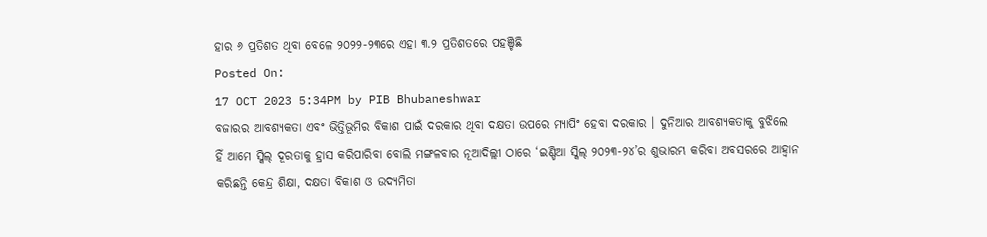ହାର ୬ ପ୍ରତିଶତ ଥିବା ବେଳେ ୨୦୨୨-୨୩ରେ ଏହା ୩.୨ ପ୍ରତିଶତରେ ପହଞ୍ଚିଛି
Posted On:
17 OCT 2023 5:34PM by PIB Bhubaneshwar
ବଜାରର ଆବଶ୍ୟକତା ଏବଂ ଭିତ୍ତିଭୂମିର ବିକାଶ ପାଇଁ ଦରକାର ଥିବା ଦକ୍ଷତା ଉପରେ ମ୍ୟାପିଂ ହେବା ଦରକାର । ଦୁନିଆର ଆବଶ୍ୟକତାକୁ ବୁଝିଲେ ହିଁ ଆମେ ସ୍କିଲ୍ ଦୂରତାକୁ ହ୍ରାସ କରିପାରିବା ବୋଲି ମଙ୍ଗଳବାର ନୂଆଦିଲ୍ଲୀ ଠାରେ ‘ଇଣ୍ଡିଆ ସ୍କିଲ୍ ୨୦୨୩-୨୪’ର ଶୁଭାରମ୍ଭ କରିବା ଅବସରରେ ଆହ୍ୱାନ କରିଛନ୍ତି କେନ୍ଦ୍ର ଶିକ୍ଷା, ଦକ୍ଷତା ବିକାଶ ଓ ଉଦ୍ୟମିତା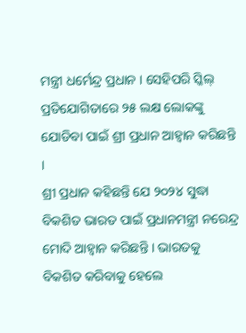ମନ୍ତ୍ରୀ ଧର୍ମେନ୍ଦ୍ର ପ୍ରଧାନ । ସେହିପରି ସ୍କିଲ୍ ପ୍ରତିଯୋଗିତାରେ ୨୫ ଲକ୍ଷ ଲୋକଙ୍କୁ ଯୋଡିବା ପାଇଁ ଶ୍ରୀ ପ୍ରଧାନ ଆହ୍ୱାନ କରିଛନ୍ତି ।
ଶ୍ରୀ ପ୍ରଧାନ କହିଛନ୍ତି ଯେ ୨୦୨୪ ସୁଦ୍ଧା ବିକଶିତ ଭାରତ ପାଇଁ ପ୍ରଧାନମନ୍ତ୍ରୀ ନରେନ୍ଦ୍ର ମୋଦି ଆହ୍ୱାନ କରିଛନ୍ତି । ଭାରତକୁ ବିକଶିତ କରିବାକୁ ହେଲେ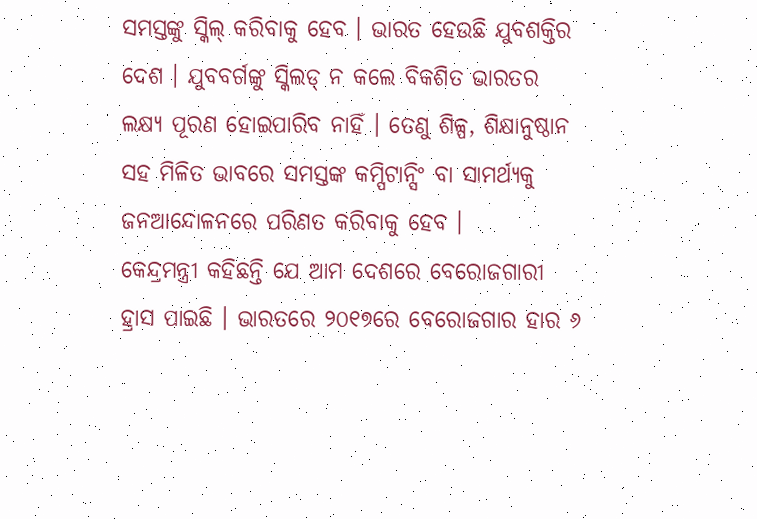ସମସ୍ତଙ୍କୁ ସ୍କିଲ୍ କରିବାକୁ ହେବ । ଭାରତ ହେଉଛି ଯୁବଶକ୍ତିର ଦେଶ । ଯୁବବର୍ଗଙ୍କୁ ସ୍କିଲଡ୍ ନ କଲେ ବିକଶିତ ଭାରତର ଲକ୍ଷ୍ୟ ପୂରଣ ହୋଇପାରିବ ନାହିଁ । ତେଣୁ ଶିଳ୍ପ, ଶିକ୍ଷାନୁଷ୍ଠାନ ସହ ମିଳିତ ଭାବରେ ସମସ୍ତଙ୍କ କମ୍ପିଟାନ୍ସିଂ ବା ସାମର୍ଥ୍ୟକୁ ଜନଆନ୍ଦୋଳନରେ ପରିଣତ କରିବାକୁ ହେବ ।
କେନ୍ଦ୍ରମନ୍ତ୍ରୀ କହିଛନ୍ତି ଯେ ଆମ ଦେଶରେ ବେରୋଜଗାରୀ ହ୍ରାସ ପାଇଛି । ଭାରତରେ ୨୦୧୭ରେ ବେରୋଜଗାର ହାର ୬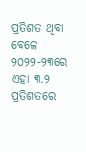ପ୍ରତିଶତ ଥିବା ବେଳେ ୨୦୨୨-୨୩ରେ ଏହା ୩.୨ ପ୍ରତିଶତରେ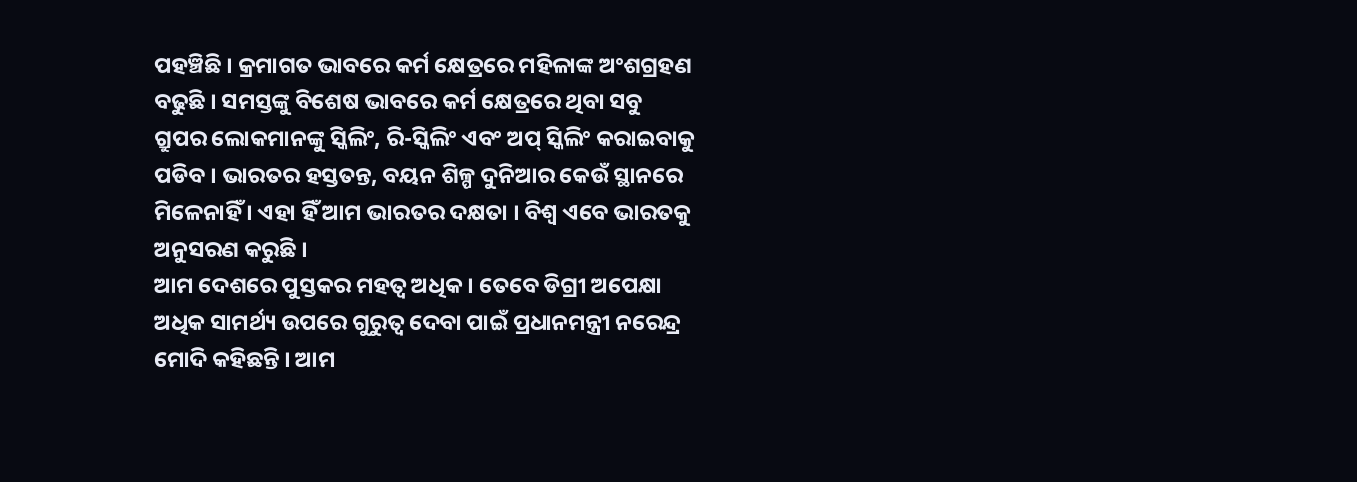ପହଞ୍ଚିଛି । କ୍ରମାଗତ ଭାବରେ କର୍ମ କ୍ଷେତ୍ରରେ ମହିଳାଙ୍କ ଅଂଶଗ୍ରହଣ ବଢୁଛି । ସମସ୍ତଙ୍କୁ ବିଶେଷ ଭାବରେ କର୍ମ କ୍ଷେତ୍ରରେ ଥିବା ସବୁ ଗ୍ରୁପର ଲୋକମାନଙ୍କୁ ସ୍କିଲିଂ, ରି-ସ୍କିଲିଂ ଏବଂ ଅପ୍ ସ୍କିଲିଂ କରାଇବାକୁ ପଡିବ । ଭାରତର ହସ୍ତତନ୍ତ, ବୟନ ଶିଳ୍ପ ଦୁନିଆର କେଉଁ ସ୍ଥାନରେ ମିଳେନାହିଁ । ଏହା ହିଁ ଆମ ଭାରତର ଦକ୍ଷତା । ବିଶ୍ୱ ଏବେ ଭାରତକୁ ଅନୁସରଣ କରୁଛି ।
ଆମ ଦେଶରେ ପୁସ୍ତକର ମହତ୍ୱ ଅଧିକ । ତେବେ ଡିଗ୍ରୀ ଅପେକ୍ଷା ଅଧିକ ସାମର୍ଥ୍ୟ ଉପରେ ଗୁରୁତ୍ୱ ଦେବା ପାଇଁ ପ୍ରଧାନମନ୍ତ୍ରୀ ନରେନ୍ଦ୍ର ମୋଦି କହିଛନ୍ତି । ଆମ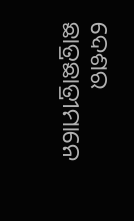ଦେଶର ଛାତ୍ରଛାତ୍ରୀମାନେ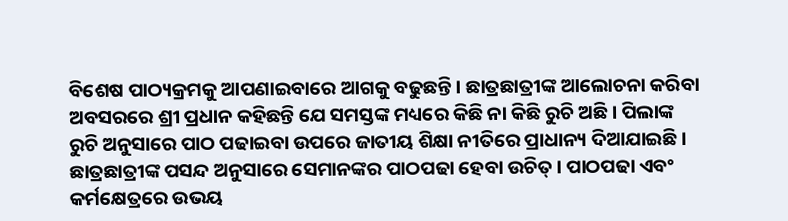ବିଶେଷ ପାଠ୍ୟକ୍ରମକୁ ଆପଣାଇବାରେ ଆଗକୁ ବଢୁଛନ୍ତି । ଛାତ୍ରଛାତ୍ରୀଙ୍କ ଆଲୋଚନା କରିବା ଅବସରରେ ଶ୍ରୀ ପ୍ରଧାନ କହିଛନ୍ତି ଯେ ସମସ୍ତଙ୍କ ମଧ୍ୟରେ କିଛି ନା କିଛି ରୁଚି ଅଛି । ପିଲାଙ୍କ ରୁଚି ଅନୁସାରେ ପାଠ ପଢାଇବା ଉପରେ ଜାତୀୟ ଶିକ୍ଷା ନୀତିରେ ପ୍ରାଧାନ୍ୟ ଦିଆଯାଇଛି । ଛାତ୍ରଛାତ୍ରୀଙ୍କ ପସନ୍ଦ ଅନୁସାରେ ସେମାନଙ୍କର ପାଠପଢା ହେବା ଉଚିତ୍ । ପାଠପଢା ଏବଂ କର୍ମକ୍ଷେତ୍ରରେ ଉଭୟ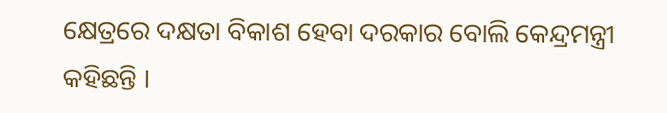କ୍ଷେତ୍ରରେ ଦକ୍ଷତା ବିକାଶ ହେବା ଦରକାର ବୋଲି କେନ୍ଦ୍ରମନ୍ତ୍ରୀ କହିଛନ୍ତି ।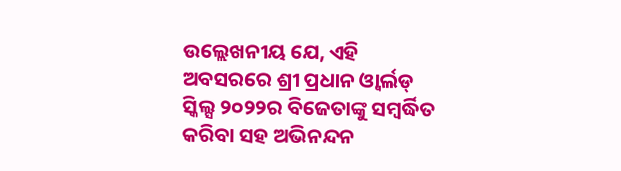ଉଲ୍ଲେଖନୀୟ ଯେ, ଏହି ଅବସରରେ ଶ୍ରୀ ପ୍ରଧାନ ଓ୍ୱାର୍ଲଡ୍ ସ୍କିଲ୍ସ ୨୦୨୨ର ବିଜେତାଙ୍କୁ ସମ୍ବର୍ଦ୍ଧିତ କରିବା ସହ ଅଭିନନ୍ଦନ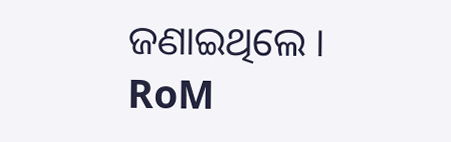ଜଣାଇଥିଲେ ।
RoM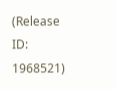(Release ID: 1968521)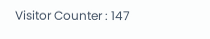Visitor Counter : 147